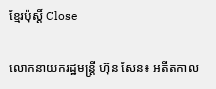ខ្មែរប៉ុស្ដិ៍ Close

លោកនាយករដ្ឋមន្ត្រី ហ៊ុន សែន៖ អតីតកាល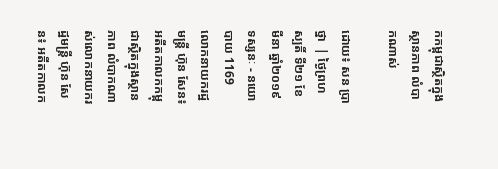កកម្ពុជាស្ថិតក្នុងស្ថានភាព លំបាកណាស់

ដោយ៖ សន ប្រាថ្នា  | ថ្ងៃព្រហស្បតិ៍ ទី២១ ខែមីនា ឆ្នាំ២០១៩ ទស្សនៈ - នយោបាយ 1169
លោកនាយករដ្ឋមន្ត្រី ហ៊ុន សែន៖ អតីតកាលកកម្ពុជាស្ថិតក្នុងស្ថានភាព លំបាកណាស់លោកនាយករដ្ឋមន្ត្រី ហ៊ុន សែន៖ អតីតកាលក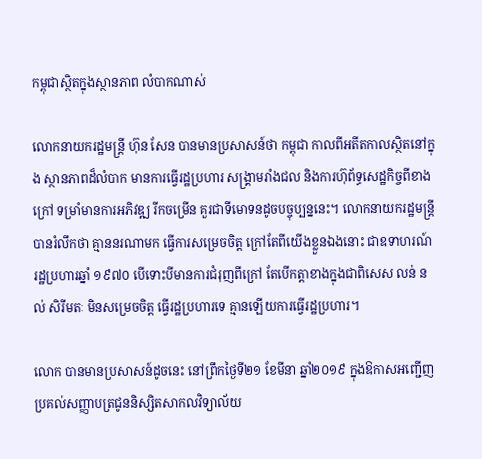កម្ពុជាស្ថិតក្នុងស្ថានភាព លំបាកណាស់

លោកនាយករដ្ឋមន្ត្រី ហ៊ុន សែន បានមានប្រសាសន៍ថា កម្ពុជា កាលពីអតីតកាលស្ថិតនៅក្នុង ស្ថានភាពដ៏លំបាក មានការធ្វើរដ្ឋប្រហារ សង្គ្រាមរាំងជល និងការហ៊ុព័ទ្ធសេដ្ឋកិច្ចពីខាងក្រៅ ទម្រាំមានការអភិវឌ្ឍ រីកចម្រើន គួរជាទីមោទនដូចបច្ចុប្បន្ននេះ។ លោកនាយករដ្ឋមន្ត្រី បានរំលឹកថា គ្មាននរណាមក ធ្វើការសម្រេចចិត្ត ក្រៅតែពីយើងខ្លួនឯងនោះ ជាឧទាហរណ៍ រដ្ឋប្រហារឆ្នាំ ១៩៧០ បើទោះបីមានការជំរុញពីក្រៅ តែបើកត្តាខាងក្នុងជាពិសេស លន់ នល់ សិរីមតៈ មិនសម្រេចចិត្ត ធ្វើរដ្ឋប្រហារទេ គ្មានឡើយការធ្វើរដ្ឋប្រហារ។

លោក បានមានប្រសាសន៍ដូចនេះ នៅព្រឹកថ្ងៃទី២១ ខែមីនា ឆ្នាំ២០១៩ ក្នុងឱកាសអញ្ជើញប្រគល់សញ្ញាបត្រជូននិស្សិតសាកលវិទ្យាល័យ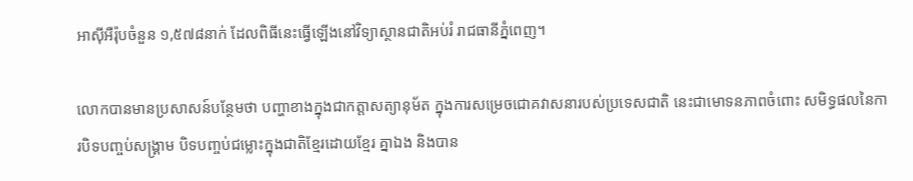អាស៊ីអឺរ៉ុបចំនួន ១,៥៧៨នាក់ ដែលពិធីនេះធ្វើឡើងនៅវិទ្យាស្ថានជាតិអប់រំ រាជធានីភ្នំពេញ។

លោកបានមានប្រសាសន៍បន្ថែមថា បញ្ហាខាងក្នុងជាកត្តាសត្យានុម័ត ក្នុងការសម្រេចជោគវាសនារបស់ប្រទេសជាតិ នេះជាមោទនភាពចំពោះ សមិទ្ធផលនៃការបិទបញ្ចប់សង្គ្រាម បិទបញ្ចប់ជម្លោះក្នុងជាតិខ្មែរដោយខ្មែរ គ្នាឯង និងបាន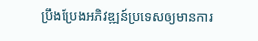ប្រឹងប្រែងអភិវឌ្ឍន៍ប្រទេសឲ្យមានការ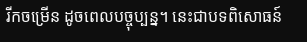រីកចម្រើន ដូចពេលបច្ចុប្បន្ន។ នេះជាបទពិសោធន៍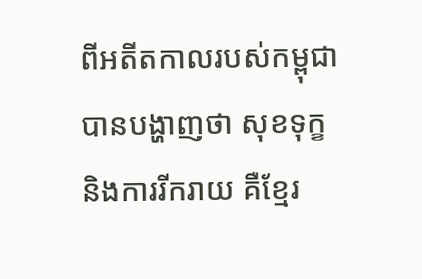ពីអតីតកាលរបស់កម្ពុជា បានបង្ហាញថា សុខទុក្ខ និងការរីករាយ គឺខ្មែរ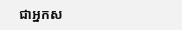ជាអ្នកស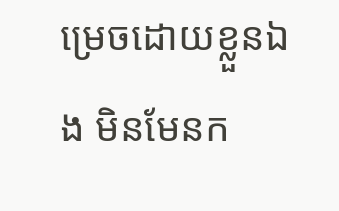ម្រេចដោយខ្លួនឯង មិនមែនក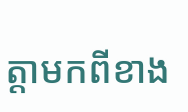ត្តាមកពីខាង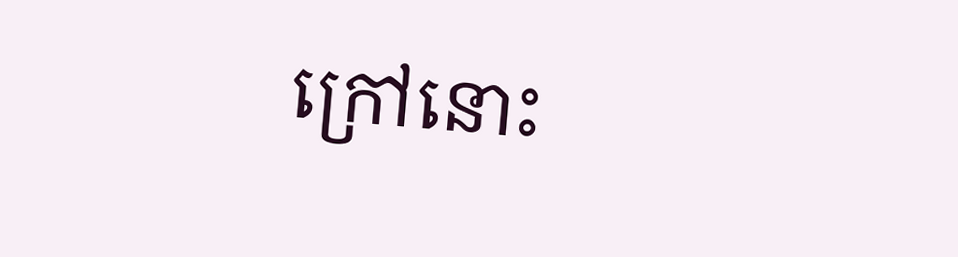ក្រៅនោះ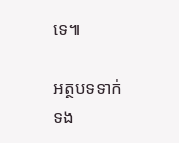ទេ៕

អត្ថបទទាក់ទង